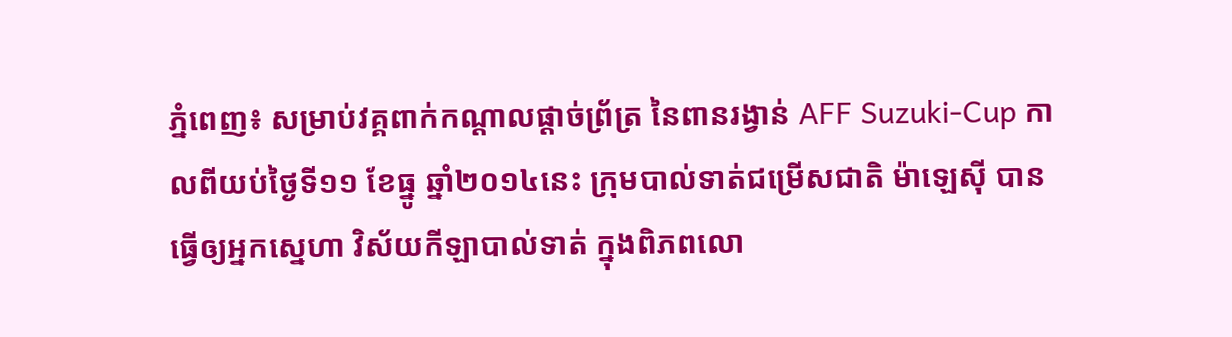ភ្នំពេញ៖ សម្រាប់វគ្គពាក់កណ្ដាលផ្ដាច់ព្រ័ត្រ នៃពានរង្វាន់ AFF Suzuki-Cup កាលពីយប់ថ្ងៃទី១១ ខែធ្នូ ឆ្នាំ២០១៤នេះ ក្រុមបាល់ទាត់ជម្រើសជាតិ ម៉ាឡេស៊ី បានធ្វើឲ្យអ្នកស្នេហា វិស័យកីឡាបាល់ទាត់ ក្នុងពិភពលោ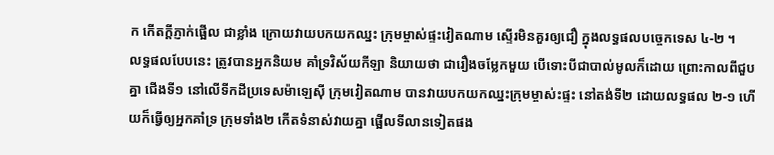ក កើតក្ដីភ្ញាក់ផ្អើល ជាខ្លាំង ក្រោយវាយបកយកឈ្នះ ក្រុមម្ចាស់ផ្ទះវៀតណាម ស្ទើរមិនគួរឲ្យជឿ ក្នុងលទ្ធផលបច្ចេកទេស ៤-២ ។
លទ្ធផលបែបនេះ ត្រូវបានអ្នកនិយម គាំទ្រវិស័យកីឡា និយាយថា ជារឿងចម្លែកមួយ បើទោះបីជាបាល់មូលក៏ដោយ ព្រោះកាលពីជួបគ្នា ជើងទី១ នៅលើទីកដីប្រទេសម៉ាឡេស៊ី ក្រុមវៀតណាម បានវាយបកយកឈ្នះក្រុមម្ចាស់ះផ្ទះ នៅតង់ទី២ ដោយលទ្ធផល ២-១ ហើយក៏ធ្វើឲ្យអ្នកគាំទ្រ ក្រុមទាំង២ កើតទំនាស់វាយគ្នា ផ្អើលទីលានទៀតផង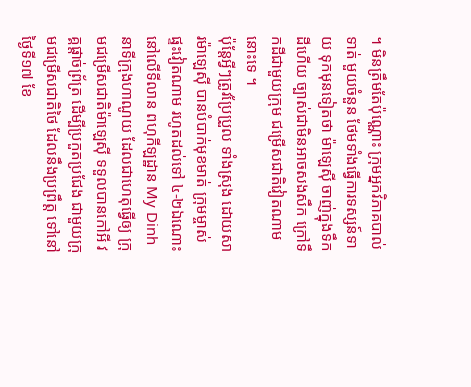។ មិនត្រឹមតែប៉ុណ្ណោះ ក្រុមអ្នកវិភាគបាល់ទាត់ មួយចំនួន ថែមទាំងធ្វើការទស្សន៍ទាយ ទុកមុនទៀតថា ម៉ាឡេស៊ី ចាញ់ក្នុងទឹកដីហើយ ច្បាស់ជាមិនអាចសងសឹក ក្រៅទឹកដីជាមួយក្រុម ជម្រើសជាតិវៀតណាមនោះទេ ។
ប៉ុន្ដែអ្វីៗត្រូវប្រែប្រួល ទាំងស្រុង ដោយសារម៉ាឡេស៊ី បានបំបាក់មុខមាត់ ក្រុមម្ចាស់ផ្ទះវៀតណាម រហូតដល់ទៅ ៤-២ឯណោះ នៅលើទីលាន ពហុកីឡដ្ឋាន My Dinh នាទីក្រុងហាណូយ ដែលជាហេតុធ្វើឲ្យ ក្រុមជម្រើសជាតិម៉ាឡេស៊ី ទទួលបានកៅអី វគ្គផ្ដាច់ព្រ័ត្រ ដើម្បីប្រកួតប្រជែង ជាមួយក្រុមជម្រើសជាតិថៃ ដែលនឹងប្រព្រឹត្ត ទៅនៅថ្ងៃទី១៧ ខែ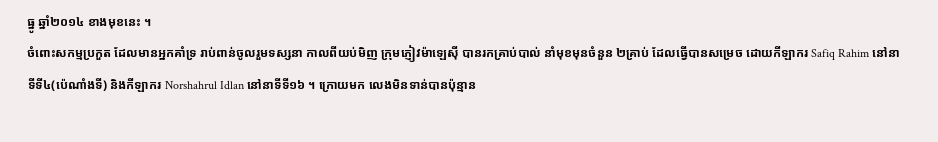ធ្នូ ឆ្នាំ២០១៤ ខាងមុខនេះ ។
ចំពោះសកម្មប្រកួត ដែលមានអ្នកគាំទ្រ រាប់ពាន់ចូលរួមទស្សនា កាលពីយប់មិញ ក្រុមភ្ញៀវម៉ាឡេស៊ី បានរកគ្រាប់បាល់ នាំមុខមុនចំនួន ២គ្រាប់ ដែលធ្វើបានសម្រេច ដោយកីឡាករ Safiq Rahim នៅនាទីទី៤(ប៉េណាំងទី) និងកីឡាករ Norshahrul Idlan នៅនាទីទី១៦ ។ ក្រោយមក លេងមិនទាន់បានប៉ុន្មាន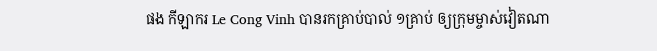ផង កីឡាករ Le Cong Vinh បានរកគ្រាប់បាល់ ១គ្រាប់ ឲ្យក្រុមម្ចាស់វៀតណា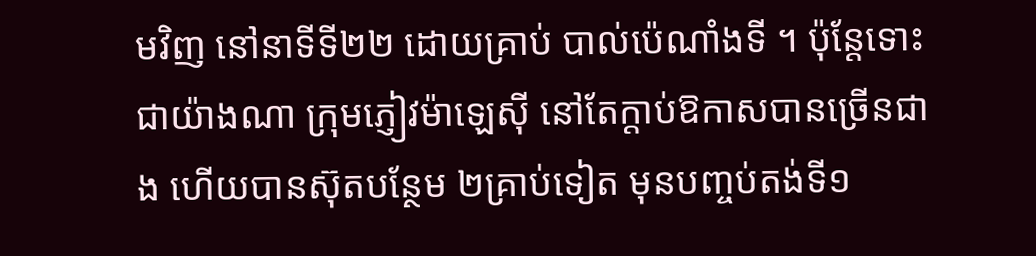មវិញ នៅនាទីទី២២ ដោយគ្រាប់ បាល់ប៉េណាំងទី ។ ប៉ុន្ដែទោះជាយ៉ាងណា ក្រុមភ្ញៀវម៉ាឡេស៊ី នៅតែក្ដាប់ឱកាសបានច្រើនជាង ហើយបានស៊ុតបន្ថែម ២គ្រាប់ទៀត មុនបញ្ចប់តង់ទី១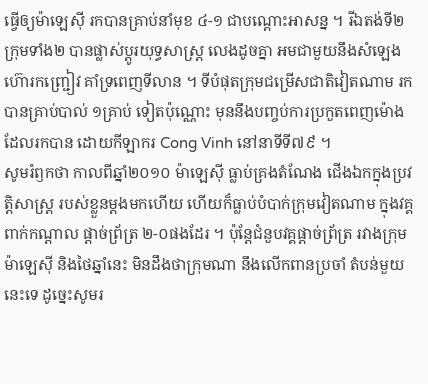ធ្វើឲ្យម៉ាឡេស៊ី រកបានគ្រាប់នាំមុខ ៤-១ ជាបណ្ដោះអាសន្ន ។ រីឯតង់ទី២ ក្រុមទាំង២ បានផ្លាស់ប្ដូរយុទ្ធសាស្ដ្រ លេងដូចគ្នា អមជាមួយនឹងសំឡេង ហ៊ោរកញ្ជ្រៀវ គាំទ្រពេញទីលាន ។ ទីបំផុតក្រុមជម្រើសជាតិវៀតណាម រកបានគ្រាប់បាល់ ១គ្រាប់ ទៀតប៉ុណ្ណោះ មុននឹងបញ្ចប់ការប្រកួតពេញម៉ោង ដែលរកបាន ដោយកីឡាករ Cong Vinh នៅនាទីទី៧៩ ។
សូមរំឭកថា កាលពីឆ្នាំ២០១០ ម៉ាឡេស៊ី ធ្លាប់គ្រងតំណែង ជើងឯកក្នុងប្រវត្តិសាស្ដ្រ របស់ខ្លួនម្ដងមកហើយ ហើយក៏ធ្លាប់បំបាក់ក្រុមវៀតណាម ក្នុងវគ្គពាក់កណ្ដាល ផ្ដាច់ព្រ័ត្រ ២-០ផងដែរ ។ ប៉ុន្ដែជំនួបវគ្គផ្ដាច់ព្រ័ត្រ រវាងក្រុមម៉ាឡេស៊ី និងថៃឆ្នាំនេះ មិនដឹងថាក្រុមណា នឹងលើកពានប្រចាំ តំបន់មួយនេះទេ ដូច្នេះសូមរ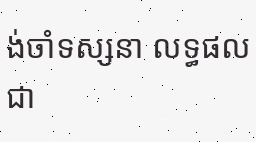ង់ចាំទស្សនា លទ្ធផលជា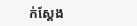ក់ស្ដែង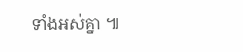ទាំងអស់គ្នា ៕